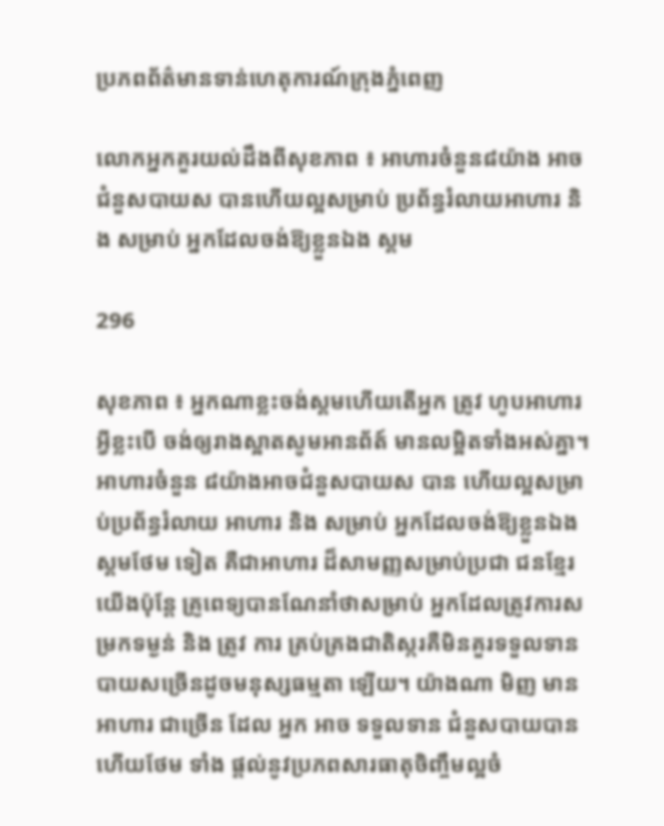ប្រភពព័ត៌មានទាន់ហេតុការណ៍ក្រុងភ្នំពេញ

លោកអ្នកគួរយល់ដឹងពីសុខភាព ៖ អាហារចំនួន៨យ៉ាង អាចជំនួសបាយស បានហើយល្អសម្រាប់ ប្រព័ន្ធរំលាយអាហារ និង សម្រាប់ អ្នកដែលចង់ឱ្យខ្លួនឯង ស្គម

296

សុខភាព ៖ អ្នកណាខ្លះចង់ស្គមហេីយតេីអ្នក ត្រូវ ហូបអាហារអ្វីខ្លះបេី ចង់ឲ្យរាងស្អាតសូមអានព័ត៍ មានលម្អិតទាំងអស់គ្នា។
អាហារចំនួន ៨យ៉ាងអាចជំនួសបាយស បាន ហើយល្អសម្រាប់ប្រព័ន្ធរំលាយ អាហារ និង សម្រាប់ អ្នកដែលចង់ឱ្យខ្លួនឯងស្គមថែម ទៀត គឺជាអាហារ ដ៏សាមញ្ញសម្រាប់ប្រជា ជនខ្មែរយើងប៉ុន្តែ គ្រូពេទ្យបានណែនាំថាសម្រាប់ អ្នកដែលត្រូវការសម្រកទម្ងន់ និង ត្រូវ ការ គ្រប់គ្រងជាតិស្ករគឺមិនគួរទទួលទាន បាយសច្រើនដូចមនុស្សធម្មតា ឡើយ។ យ៉ាងណា មិញ មាន អាហារ ជាច្រើន ដែល អ្នក អាច ទទួលទាន ជំនួសបាយបានហើយថែម ទាំង ផ្តល់នូវប្រភពសារធាតុចិញ្ចឹមល្អចំ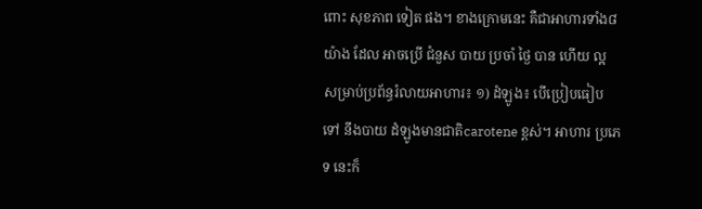ពោះ សុខភាព ទៀត ផង។ ខាងក្រោមនេះ គឺជាអាហារទាំង៨ យ៉ាង ដែល អាចប្រើ ជំនួស បាយ ប្រចាំ ថ្ងៃ បាន ហើយ ល្អ សម្រាប់ប្រព័ន្ធរំលាយអាហារ៖ ១) ដំឡូង៖ បើប្រៀបធៀប ទៅ នឹងបាយ ដំឡូងមានជាតិcarotene ខ្ពស់។ អាហារ ប្រភេទ នេះក៏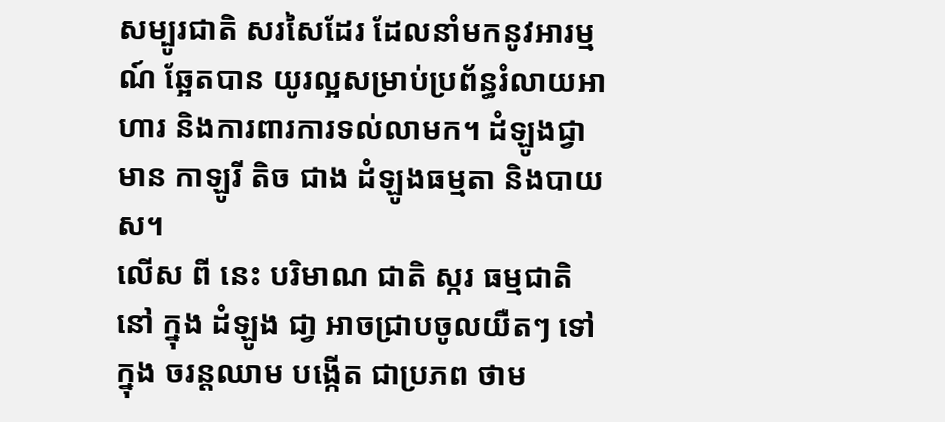សម្បូរជាតិ សរសៃដែរ ដែលនាំមកនូវអារម្មណ៍ ឆ្អែតបាន យូរល្អសម្រាប់ប្រព័ន្ធរំលាយអាហារ និងការពារការទល់លាមក។ ដំឡូងជ្វា មាន កាឡូរី តិច ជាង ដំឡូងធម្មតា និងបាយស។
លើស ពី នេះ បរិមាណ ជាតិ ស្ករ ធម្មជាតិ នៅ ក្នុង ដំឡូង ជា្វ អាចជ្រាបចូលយឺតៗ ទៅ ក្នុង ចរន្តឈាម បង្កើត ជាប្រភព ថាម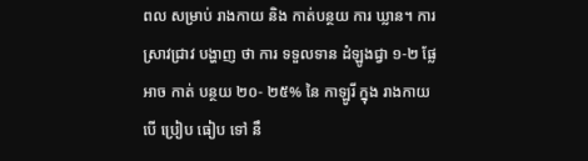ពល សម្រាប់ រាងកាយ និង កាត់បន្ថយ ការ ឃ្លាន។ ការស្រាវជ្រាវ បង្ហាញ ថា ការ ទទួលទាន ដំឡូងជ្វា ១-២ ផ្លែ អាច កាត់ បន្ថយ ២០- ២៥% នៃ កាឡូរី ក្នុង រាងកាយ បើ ប្រៀប ធៀប ទៅ នឹ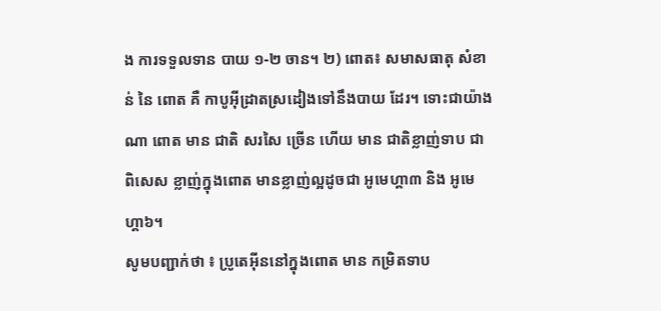ង ការទទួលទាន បាយ ១-២ ចាន។ ២) ពោត៖ សមាសធាតុ សំខាន់ នៃ ពោត គឺ កាបូអ៊ីដ្រាតស្រដៀងទៅនឹងបាយ ដែរ។ ទោះជាយ៉ាងណា ពោត មាន ជាតិ សរសៃ ច្រើន ហើយ មាន ជាតិខ្លាញ់ទាប ជាពិសេស ខ្លាញ់ក្នុងពោត មានខ្លាញ់ល្អដូចជា អូមេហ្គា៣ និង អូមេហ្គា៦។
សូមបញ្ជាក់ថា ៖ ប្រូតេអ៊ីននៅក្នុងពោត មាន កម្រិតទាប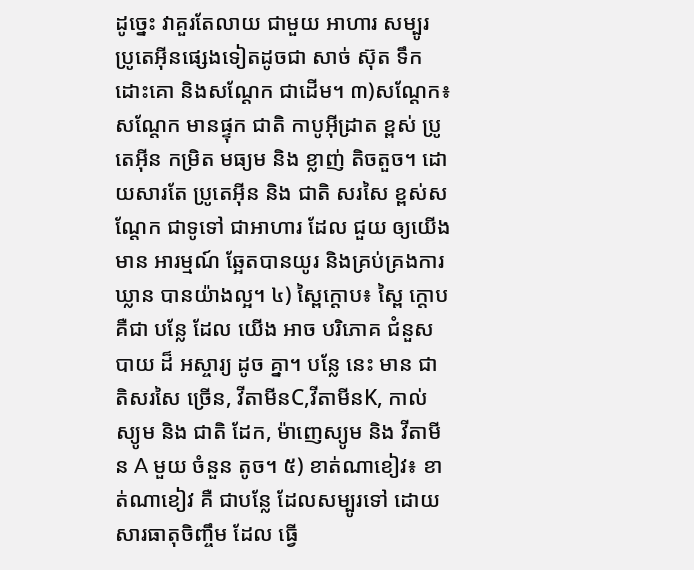ដូច្នេះ វាគួរតែលាយ ជាមួយ អាហារ សម្បូរ ប្រូតេអ៊ីនផ្សេងទៀតដូចជា សាច់ ស៊ុត ទឹកដោះគោ និងសណ្តែក ជាដើម។ ៣)សណ្តែក៖សណ្តែក មានផ្ទុក ជាតិ កាបូអ៊ីដ្រាត ខ្ពស់ ប្រូតេអ៊ីន កម្រិត មធ្យម និង ខ្លាញ់ តិចតួច។ ដោយសារតែ ប្រូតេអ៊ីន និង ជាតិ សរសៃ ខ្ពស់សណ្តែក ជាទូទៅ ជាអាហារ ដែល ជួយ ឲ្យយើង មាន អារម្មណ៍ ឆ្អែតបានយូរ និងគ្រប់គ្រងការឃ្លាន បានយ៉ាងល្អ។ ៤) ស្ពៃក្តោប៖ ស្ពៃ ក្តោប គឺជា បន្លែ ដែល យើង អាច បរិភោគ ជំនួស បាយ ដ៏ អស្ចារ្យ ដូច គ្នា។ បន្លែ នេះ មាន ជាតិសរសៃ ច្រើន, វីតាមីនC,វីតាមីនK, កាល់ ស្យូម និង ជាតិ ដែក, ម៉ាញេស្យូម និង វីតាមីន A មួយ ចំនួន តូច។ ៥) ខាត់ណាខៀវ៖ ខាត់ណាខៀវ គឺ ជាបន្លែ ដែលសម្បូរទៅ ដោយ សារធាតុចិញ្ចឹម ដែល ធ្វើ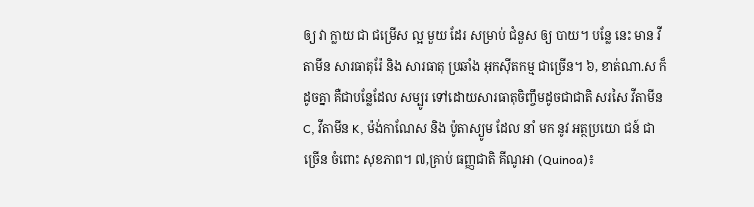ឲ្យ វា ក្លាយ ជា ជម្រើស ល្អ មួយ ដែរ សម្រាប់ ជំនួស ឲ្យ បាយ។ បន្លែ នេះ មាន វីតាមីន សារធាតុរ៉ែ និង សារធាតុ ប្រឆាំង អុកស៊ីតកម្ម ជាច្រើន។ ៦, ខាត់ណា.ស ក៏ដូចគ្នា គឺជាបន្លែដែល សម្បូរ ទៅដោយសារធាតុចិញ្ចឹមដូចជាជាតិ សរសៃ វីតាមីន C, វីតាមីន K, ម៉ង់កាណែស និង ប៉ូតាស្យូម ដែល នាំ មក នូវ អត្ថប្រយោ ជន៍ ជាច្រើន ចំពោះ សុខភាព។ ៧,គ្រាប់ ធញ្ញជាតិ គីណូអា (Quinoa)៖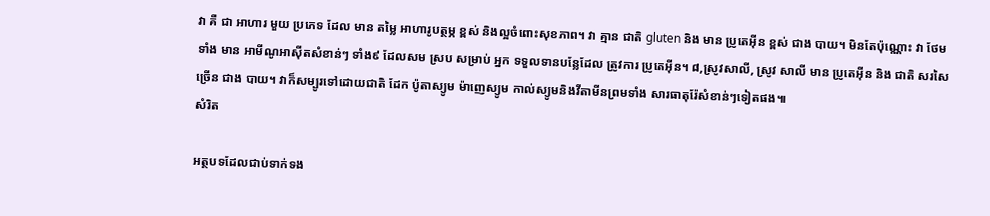វា គឺ ជា អាហារ មួយ ប្រភេទ ដែល មាន តម្លៃ អាហារូបត្ថម្ភ ខ្ពស់ និងល្អចំពោះសុខភាព។ វា គ្មាន ជាតិ gluten និង មាន ប្រូតេអ៊ីន ខ្ពស់ ជាង បាយ។ មិនតែប៉ុណ្ណោះ វា ថែមទាំង មាន អាមីណូអាស៊ីតសំខាន់ៗ ទាំង៩ ដែលសម ស្រប សម្រាប់ អ្នក ទទួលទានបន្លែដែល ត្រូវការ ប្រូតេអ៊ីន។ ៨,ស្រូវសាលី, ស្រូវ សាលី មាន ប្រូតេអ៊ីន និង ជាតិ សរសៃ ច្រើន ជាង បាយ។ វាក៏សម្បូរទៅដោយជាតិ ដែក ប៉ូតាស្យូម ម៉ាញេស្យូម កាល់ស្យូមនិងវីតាមីនព្រមទាំង សារធាតុរ៉ែសំខាន់ៗទៀតផង៕
សំរិត

អត្ថបទដែលជាប់ទាក់ទង